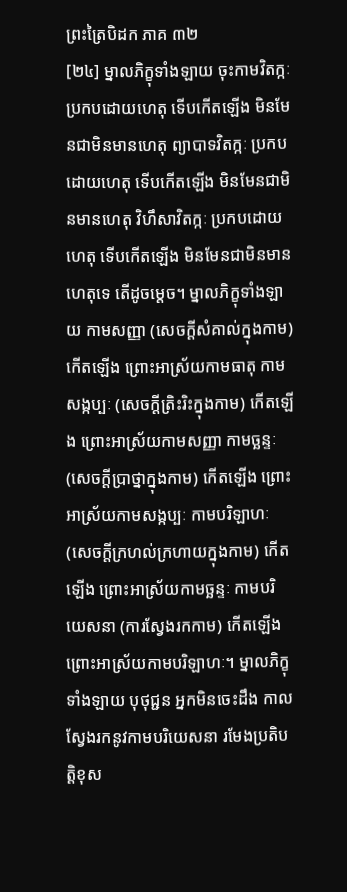ព្រះត្រៃបិដក ភាគ ៣២
[២៤] ម្នាលភិក្ខុទាំងឡាយ ចុះកាមវិតក្កៈ ប្រកបដោយហេតុ ទើបកើតឡើង មិនមែនជាមិនមានហេតុ ព្យាបាទវិតក្កៈ ប្រកបដោយហេតុ ទើបកើតឡើង មិនមែនជាមិនមានហេតុ វិហឹសាវិតក្កៈ ប្រកបដោយហេតុ ទើបកើតឡើង មិនមែនជាមិនមានហេតុទេ តើដូចម្តេច។ ម្នាលភិក្ខុទាំងឡាយ កាមសញ្ញា (សេចក្តីសំគាល់ក្នុងកាម) កើតឡើង ព្រោះអាស្រ័យកាមធាតុ កាមសង្កប្បៈ (សេចក្តីត្រិះរិះក្នុងកាម) កើតឡើង ព្រោះអាស្រ័យកាមសញ្ញា កាមច្ឆន្ទៈ (សេចក្តីប្រាថ្នាក្នុងកាម) កើតឡើង ព្រោះអាស្រ័យកាមសង្កប្បៈ កាមបរិឡាហៈ (សេចក្តីក្រហល់ក្រហាយក្នុងកាម) កើតឡើង ព្រោះអាស្រ័យកាមច្ឆន្ទៈ កាមបរិយេសនា (ការស្វែងរកកាម) កើតឡើង ព្រោះអាស្រ័យកាមបរិឡាហៈ។ ម្នាលភិក្ខុទាំងឡាយ បុថុជ្ជន អ្នកមិនចេះដឹង កាលស្វែងរកនូវកាមបរិយេសនា រមែងប្រតិបត្តិខុស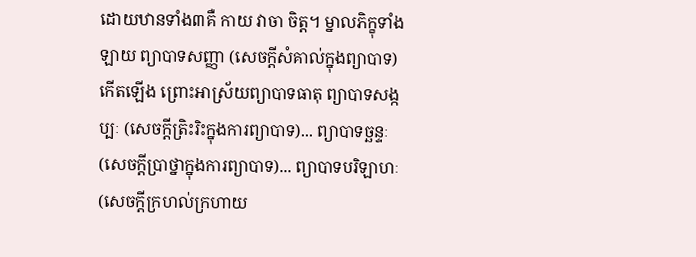ដោយឋានទាំង៣គឺ កាយ វាចា ចិត្ត។ ម្នាលភិក្ខុទាំងឡាយ ព្យាបាទសញ្ញា (សេចក្តីសំគាល់ក្នុងព្យាបាទ) កើតឡើង ព្រោះអាស្រ័យព្យាបាទធាតុ ព្យាបាទសង្កប្បៈ (សេចក្តីត្រិះរិះក្នុងការព្យាបាទ)... ព្យាបាទច្ឆន្ទៈ (សេចក្តីប្រាថ្នាក្នុងការព្យាបាទ)... ព្យាបាទបរិឡាហៈ (សេចក្តីក្រហល់ក្រហាយ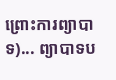ព្រោះការព្យាបាទ)... ព្យាបាទប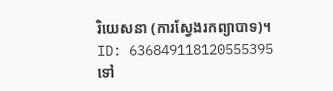រិយេសនា (ការស្វែងរកព្យាបាទ)។
ID: 636849118120555395
ទៅ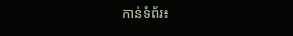កាន់ទំព័រ៖